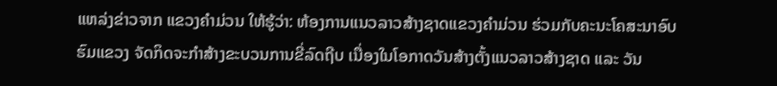ແຫລ່ງຂ່າວຈາກ ແຂວງຄຳມ່ວນ ໃຫ້ຮູ້ວ່າ: ຫ້ອງການແນວລາວສ້າງຊາດແຂວງຄຳມ່ວນ ຮ່ວມກັບຄະນະໂຄສະນາອົບຮົມແຂວງ ຈັດກິດຈະກໍາສ້າງຂະບວນການຂີ່ລົດຖີບ ເນື່ອງໃນໂອກາດວັນສ້າງຕັ້ງແນວລາວສ້າງຊາດ ແລະ ວັນ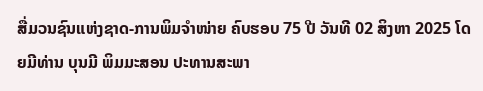ສື່ມວນຊົນແຫ່ງຊາດ-ການພິມຈໍາໜ່າຍ ຄົບຮອບ 75 ປີ ວັນທີ 02 ສິງຫາ 2025 ໂດຍມີທ່ານ ບຸນມີ ພິມມະສອນ ປະທານສະພາ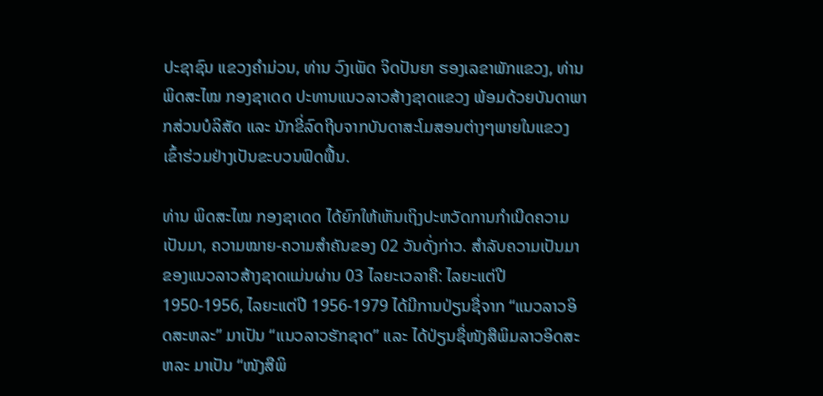ປະຊາຊົນ ແຂວງຄໍາມ່ວນ, ທ່ານ ວົງເພັດ ຈິດປັນຍາ ຮອງເລຂາພັກແຂວງ, ທ່ານ ພິດສະໄໝ ກອງຊາເດດ ປະທານແນວລາວສ້າງຊາດແຂວງ ພ້ອມດ້ວຍບັນດາພາກສ່ວນບໍລິສັດ ແລະ ນັກຂີ່ລົດຖີບຈາກບັນດາສະໂມສອນຕ່າງໆພາຍໃນແຂວງເຂົ້າຮ່ວມຢ່າງເປັນຂະບວນຟົດຟື້ນ.

ທ່ານ ພິດສະໄໝ ກອງຊາເດດ ໄດ້ຍົກໃຫ້ເຫັນເຖິງປະຫວັດການກໍາເນີດຄວາມເປັນມາ, ຄວາມໝາຍ-ຄວາມສໍາຄັນຂອງ 02 ວັນດັ່ງກ່າວ. ສໍາລັບຄວາມເປັນມາຂອງແນວລາວສ້າງຊາດແມ່ນຜ່ານ 03 ໄລຍະເວລາຄື: ໄລຍະແຕ່ປີ 1950-1956, ໄລຍະແຕ່ປີ 1956-1979 ໄດ້ມີການປ່ຽນຊື່ຈາກ “ແນວລາວອິດສະຫລະ” ມາເປັນ “ແນວລາວຮັກຊາດ” ແລະ ໄດ້ປ່ຽນຊື່ໜັງສືພິມລາວອິດສະຫລະ ມາເປັນ “ໜັງສືພິ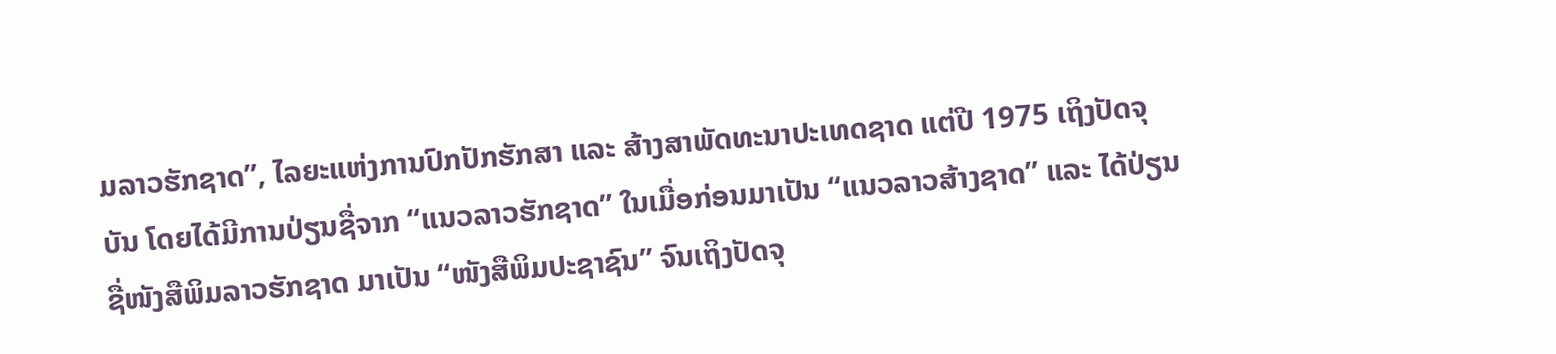ມລາວຮັກຊາດ”, ໄລຍະແຫ່ງການປົກປັກຮັກສາ ແລະ ສ້າງສາພັດທະນາປະເທດຊາດ ແຕ່ປີ 1975 ເຖິງປັດຈຸບັນ ໂດຍໄດ້ມີການປ່ຽນຊື່ຈາກ “ແນວລາວຮັກຊາດ” ໃນເມື່ອກ່ອນມາເປັນ “ແນວລາວສ້າງຊາດ” ແລະ ໄດ້ປ່ຽນຊື່ໜັງສືພິມລາວຮັກຊາດ ມາເປັນ “ໜັງສືພິມປະຊາຊົນ” ຈົນເຖິງປັດຈຸ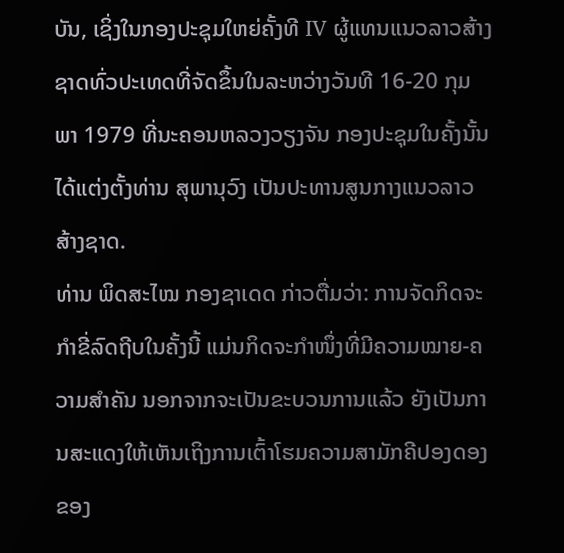ບັນ, ເຊິ່ງໃນກອງປະຊຸມໃຫຍ່ຄັ້ງທີ IV ຜູ້ແທນແນວລາວສ້າງຊາດທົ່ວປະເທດທີ່ຈັດຂຶ້ນໃນລະຫວ່າງວັນທີ 16-20 ກຸມພາ 1979 ທີ່ນະຄອນຫລວງວຽງຈັນ ກອງປະຊຸມໃນຄັ້ງນັ້ນໄດ້ແຕ່ງຕັ້ງທ່ານ ສຸພານຸວົງ ເປັນປະທານສູນກາງແນວລາວສ້າງຊາດ.
ທ່ານ ພິດສະໄໝ ກອງຊາເດດ ກ່າວຕື່ມວ່າ: ການຈັດກິດຈະກໍາຂີ່ລົດຖີບໃນຄັ້ງນີ້ ແມ່ນກິດຈະກໍາໜຶ່ງທີ່ມີຄວາມໝາຍ-ຄວາມສໍາຄັນ ນອກຈາກຈະເປັນຂະບວນການແລ້ວ ຍັງເປັນການສະແດງໃຫ້ເຫັນເຖິງການເຕົ້າໂຮມຄວາມສາມັກຄີປອງດອງຂອງ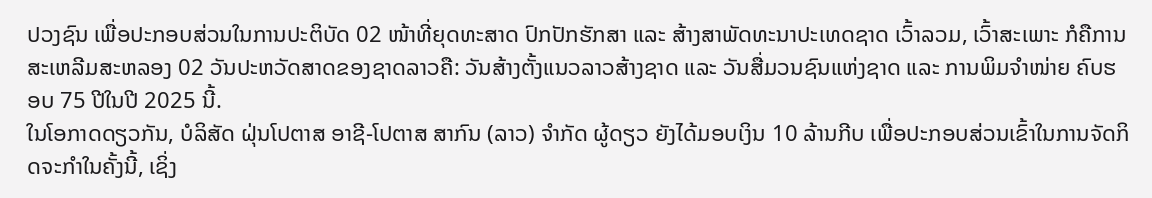ປວງຊົນ ເພື່ອປະກອບສ່ວນໃນການປະຕິບັດ 02 ໜ້າທີ່ຍຸດທະສາດ ປົກປັກຮັກສາ ແລະ ສ້າງສາພັດທະນາປະເທດຊາດ ເວົ້າລວມ, ເວົ້າສະເພາະ ກໍຄືການສະເຫລີມສະຫລອງ 02 ວັນປະຫວັດສາດຂອງຊາດລາວຄື: ວັນສ້າງຕັ້ງແນວລາວສ້າງຊາດ ແລະ ວັນສື່ມວນຊົນແຫ່ງຊາດ ແລະ ການພິມຈໍາໜ່າຍ ຄົບຮອບ 75 ປີໃນປີ 2025 ນີ້.
ໃນໂອກາດດຽວກັນ, ບໍລິສັດ ຝຸ່ນໂປຕາສ ອາຊີ-ໂປຕາສ ສາກົນ (ລາວ) ຈໍາກັດ ຜູ້ດຽວ ຍັງໄດ້ມອບເງິນ 10 ລ້ານກີບ ເພື່ອປະກອບສ່ວນເຂົ້າໃນການຈັດກິດຈະກຳໃນຄັ້ງນີ້, ເຊິ່ງ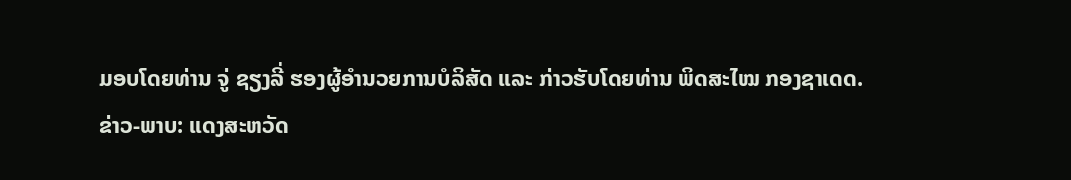ມອບໂດຍທ່ານ ຈູ່ ຊຽງລີ່ ຮອງຜູ້ອໍານວຍການບໍລິສັດ ແລະ ກ່າວຮັບໂດຍທ່ານ ພິດສະໄໝ ກອງຊາເດດ.
ຂ່າວ-ພາບ: ແດງສະຫວັດ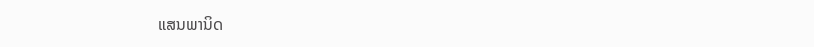ແສນພານິດ